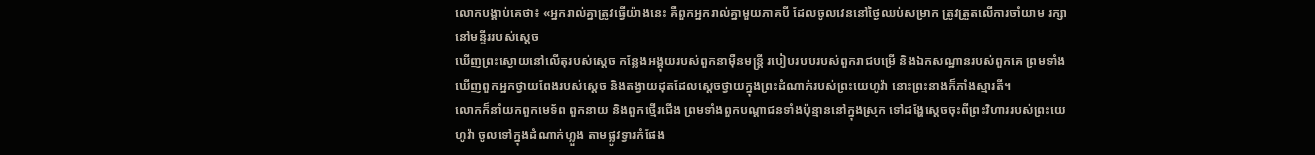លោកបង្គាប់គេថា៖ «អ្នករាល់គ្នាត្រូវធ្វើយ៉ាងនេះ គឺពួកអ្នករាល់គ្នាមួយភាគបី ដែលចូលវេននៅថ្ងៃឈប់សម្រាក ត្រូវត្រួតលើការចាំយាម រក្សានៅមន្ទីររបស់ស្ដេច
ឃើញព្រះស្ងោយនៅលើតុរបស់ស្ដេច កន្លែងអង្គុយរបស់ពួកនាម៉ឺនមន្ត្រី របៀបរបបរបស់ពួករាជបម្រើ និងឯកសណ្ឋានរបស់ពួកគេ ព្រមទាំងឃើញពួកអ្នកថ្វាយពែងរបស់ស្ដេច និងតង្វាយដុតដែលស្ដេចថ្វាយក្នុងព្រះដំណាក់របស់ព្រះយេហូវ៉ា នោះព្រះនាងក៏ភាំងស្មារតី។
លោកក៏នាំយកពួកមេទ័ព ពួកនាយ និងពួកថ្មើរជើង ព្រមទាំងពួកបណ្ដាជនទាំងប៉ុន្មាននៅក្នុងស្រុក ទៅដង្ហែស្ដេចចុះពីព្រះវិហាររបស់ព្រះយេហូវ៉ា ចូលទៅក្នុងដំណាក់ហ្លួង តាមផ្លូវទ្វារកំផែង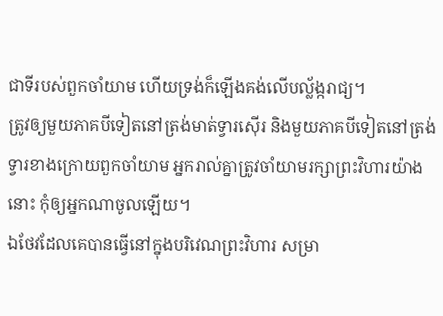ជាទីរបស់ពួកចាំយាម ហើយទ្រង់ក៏ឡើងគង់លើបល្ល័ង្ករាជ្យ។
ត្រូវឲ្យមួយភាគបីទៀតនៅត្រង់មាត់ទ្វារស៊ើរ និងមួយភាគបីទៀតនៅត្រង់ទ្វារខាងក្រោយពួកចាំយាម អ្នករាល់គ្នាត្រូវចាំយាមរក្សាព្រះវិហារយ៉ាងនោះ កុំឲ្យអ្នកណាចូលឡើយ។
ឯថែវដែលគេបានធ្វើនៅក្នុងបរិវេណព្រះវិហារ សម្រា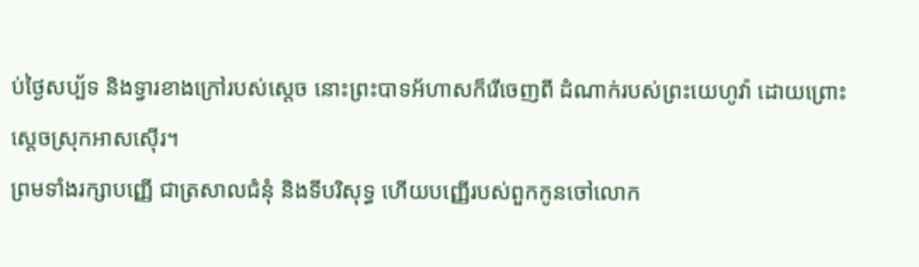ប់ថ្ងៃសប្ប័ទ និងទ្វារខាងក្រៅរបស់ស្តេច នោះព្រះបាទអ័ហាសក៏រើចេញពី ដំណាក់របស់ព្រះយេហូវ៉ា ដោយព្រោះស្តេចស្រុកអាសស៊ើរ។
ព្រមទាំងរក្សាបញ្ញើ ជាត្រសាលជំនុំ និងទីបរិសុទ្ធ ហើយបញ្ញើរបស់ពួកកូនចៅលោក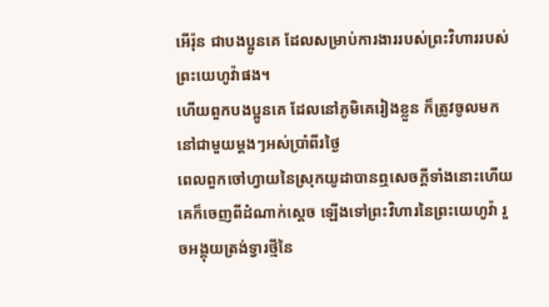អើរ៉ុន ជាបងប្អូនគេ ដែលសម្រាប់ការងាររបស់ព្រះវិហាររបស់ព្រះយេហូវ៉ាផង។
ហើយពួកបងប្អូនគេ ដែលនៅភូមិគេរៀងខ្លួន ក៏ត្រូវចូលមកនៅជាមួយម្តងៗអស់ប្រាំពីរថ្ងៃ
ពេលពួកចៅហ្វាយនៃស្រុកយូដាបានឮសេចក្ដីទាំងនោះហើយ គេក៏ចេញពីដំណាក់ស្តេច ឡើងទៅព្រះវិហារនៃព្រះយេហូវ៉ា រួចអង្គុយត្រង់ទ្វារថ្មីនៃ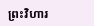ព្រះវិហារ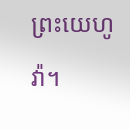ព្រះយេហូវ៉ា។